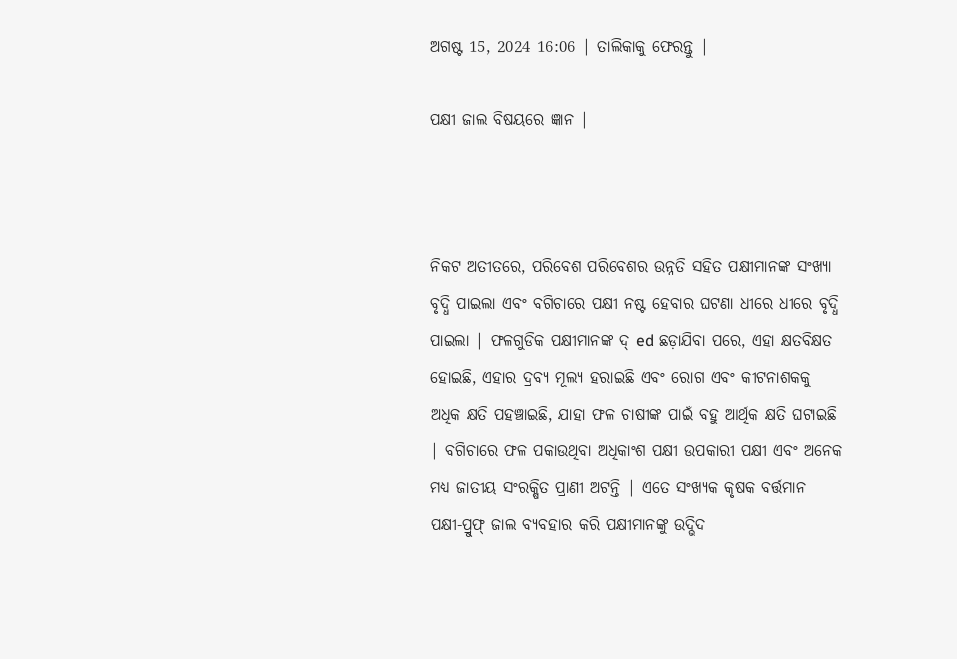ଅଗଷ୍ଟ 15, 2024 16:06 | ତାଲିକାକୁ ଫେରନ୍ତୁ |

ପକ୍ଷୀ ଜାଲ ବିଷୟରେ ଜ୍ଞାନ |



ନିକଟ ଅତୀତରେ, ପରିବେଶ ପରିବେଶର ଉନ୍ନତି ସହିତ ପକ୍ଷୀମାନଙ୍କ ସଂଖ୍ୟା ବୃଦ୍ଧି ପାଇଲା ଏବଂ ବଗିଚାରେ ପକ୍ଷୀ ନଷ୍ଟ ହେବାର ଘଟଣା ଧୀରେ ଧୀରେ ବୃଦ୍ଧି ପାଇଲା | ଫଳଗୁଡିକ ପକ୍ଷୀମାନଙ୍କ ଦ୍ ed ଛଡ଼ାଯିବା ପରେ, ଏହା କ୍ଷତବିକ୍ଷତ ହୋଇଛି, ଏହାର ଦ୍ରବ୍ୟ ମୂଲ୍ୟ ହରାଇଛି ଏବଂ ରୋଗ ଏବଂ କୀଟନାଶକକୁ ଅଧିକ କ୍ଷତି ପହଞ୍ଚାଇଛି, ଯାହା ଫଳ ଚାଷୀଙ୍କ ପାଇଁ ବହୁ ଆର୍ଥିକ କ୍ଷତି ଘଟାଇଛି | ବଗିଚାରେ ଫଳ ପକାଉଥିବା ଅଧିକାଂଶ ପକ୍ଷୀ ଉପକାରୀ ପକ୍ଷୀ ଏବଂ ଅନେକ ମଧ୍ୟ ଜାତୀୟ ସଂରକ୍ଷିତ ପ୍ରାଣୀ ଅଟନ୍ତି | ଏତେ ସଂଖ୍ୟକ କୃଷକ ବର୍ତ୍ତମାନ ପକ୍ଷୀ-ପ୍ରୁଫ୍ ଜାଲ ବ୍ୟବହାର କରି ପକ୍ଷୀମାନଙ୍କୁ ଉଦ୍ଭିଦ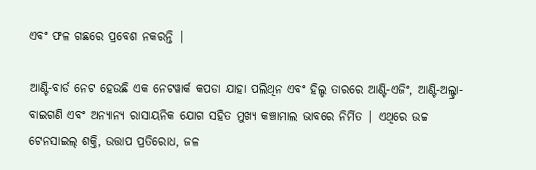ଏବଂ ଫଳ ଗଛରେ ପ୍ରବେଶ ନକରନ୍ତି |

ଆଣ୍ଟି-ବାର୍ଡ ନେଟ ହେଉଛି ଏକ ନେଟୱାର୍କ କପଡା ଯାହା ପଲିଥିନ ଏବଂ ହିଲ୍ଡ ତାରରେ ଆଣ୍ଟି-ଏଜିଂ, ଆଣ୍ଟି-ଅଲ୍ଟ୍ରା-ବାଇଗଣି ଏବଂ ଅନ୍ୟାନ୍ୟ ରାସାୟନିକ ଯୋଗ ସହିତ ମୁଖ୍ୟ କଞ୍ଚାମାଲ ଭାବରେ ନିର୍ମିତ | ଏଥିରେ ଉଚ୍ଚ ଟେନସାଇଲ୍ ଶକ୍ତି, ଉତ୍ତାପ ପ୍ରତିରୋଧ, ଜଳ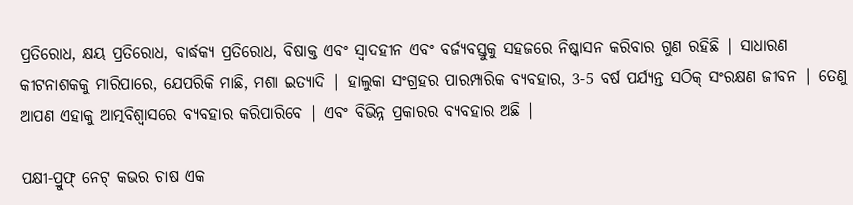ପ୍ରତିରୋଧ, କ୍ଷୟ ପ୍ରତିରୋଧ, ବାର୍ଦ୍ଧକ୍ୟ ପ୍ରତିରୋଧ, ବିଷାକ୍ତ ଏବଂ ସ୍ୱାଦହୀନ ଏବଂ ବର୍ଜ୍ୟବସ୍ତୁକୁ ସହଜରେ ନିଷ୍କାସନ କରିବାର ଗୁଣ ରହିଛି | ସାଧାରଣ କୀଟନାଶକକୁ ମାରିପାରେ, ଯେପରିକି ମାଛି, ମଶା ଇତ୍ୟାଦି | ହାଲୁକା ସଂଗ୍ରହର ପାରମ୍ପାରିକ ବ୍ୟବହାର, 3-5 ବର୍ଷ ପର୍ଯ୍ୟନ୍ତ ସଠିକ୍ ସଂରକ୍ଷଣ ଜୀବନ | ତେଣୁ ଆପଣ ଏହାକୁ ଆତ୍ମବିଶ୍ୱାସରେ ବ୍ୟବହାର କରିପାରିବେ | ଏବଂ ବିଭିନ୍ନ ପ୍ରକାରର ବ୍ୟବହାର ଅଛି |

ପକ୍ଷୀ-ପ୍ରୁଫ୍ ନେଟ୍ କଭର ଚାଷ ଏକ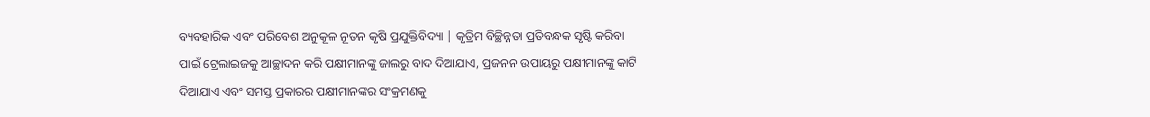ବ୍ୟବହାରିକ ଏବଂ ପରିବେଶ ଅନୁକୂଳ ନୂତନ କୃଷି ପ୍ରଯୁକ୍ତିବିଦ୍ୟା | କୃତ୍ରିମ ବିଚ୍ଛିନ୍ନତା ପ୍ରତିବନ୍ଧକ ସୃଷ୍ଟି କରିବା ପାଇଁ ଟ୍ରେଲାଇଜକୁ ଆଚ୍ଛାଦନ କରି ପକ୍ଷୀମାନଙ୍କୁ ଜାଲରୁ ବାଦ ଦିଆଯାଏ, ପ୍ରଜନନ ଉପାୟରୁ ପକ୍ଷୀମାନଙ୍କୁ କାଟି ଦିଆଯାଏ ଏବଂ ସମସ୍ତ ପ୍ରକାରର ପକ୍ଷୀମାନଙ୍କର ସଂକ୍ରମଣକୁ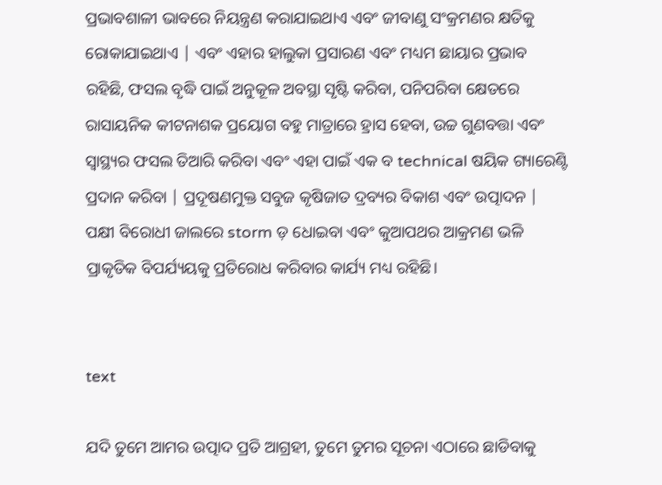ପ୍ରଭାବଶାଳୀ ଭାବରେ ନିୟନ୍ତ୍ରଣ କରାଯାଇଥାଏ ଏବଂ ଜୀବାଣୁ ସଂକ୍ରମଣର କ୍ଷତିକୁ ରୋକାଯାଇଥାଏ | ଏବଂ ଏହାର ହାଲୁକା ପ୍ରସାରଣ ଏବଂ ମଧ୍ୟମ ଛାୟାର ପ୍ରଭାବ ରହିଛି, ଫସଲ ବୃଦ୍ଧି ପାଇଁ ଅନୁକୂଳ ଅବସ୍ଥା ସୃଷ୍ଟି କରିବା, ପନିପରିବା କ୍ଷେତରେ ରାସାୟନିକ କୀଟନାଶକ ପ୍ରୟୋଗ ବହୁ ମାତ୍ରାରେ ହ୍ରାସ ହେବା, ଉଚ୍ଚ ଗୁଣବତ୍ତା ଏବଂ ସ୍ୱାସ୍ଥ୍ୟର ଫସଲ ତିଆରି କରିବା ଏବଂ ଏହା ପାଇଁ ଏକ ବ technical ଷୟିକ ଗ୍ୟାରେଣ୍ଟି ପ୍ରଦାନ କରିବା | ପ୍ରଦୂଷଣମୁକ୍ତ ସବୁଜ କୃଷିଜାତ ଦ୍ରବ୍ୟର ବିକାଶ ଏବଂ ଉତ୍ପାଦନ | ପକ୍ଷୀ ବିରୋଧୀ ଜାଲରେ storm ଡ଼ ଧୋଇବା ଏବଂ କୁଆପଥର ଆକ୍ରମଣ ଭଳି ପ୍ରାକୃତିକ ବିପର୍ଯ୍ୟୟକୁ ପ୍ରତିରୋଧ କରିବାର କାର୍ଯ୍ୟ ମଧ୍ୟ ରହିଛି।


text

ଯଦି ତୁମେ ଆମର ଉତ୍ପାଦ ପ୍ରତି ଆଗ୍ରହୀ, ତୁମେ ତୁମର ସୂଚନା ଏଠାରେ ଛାଡିବାକୁ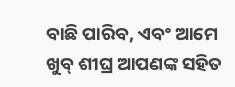ବାଛି ପାରିବ, ଏବଂ ଆମେ ଖୁବ୍ ଶୀଘ୍ର ଆପଣଙ୍କ ସହିତ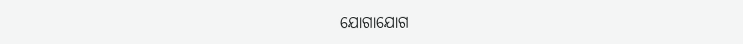ଯୋଗାଯୋଗ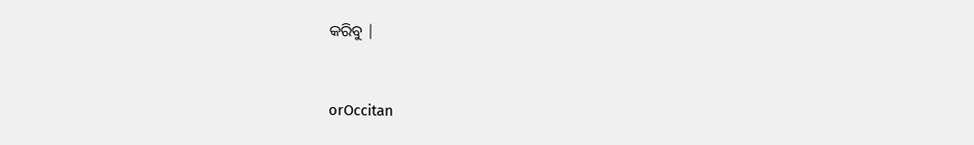କରିବୁ |


orOccitan